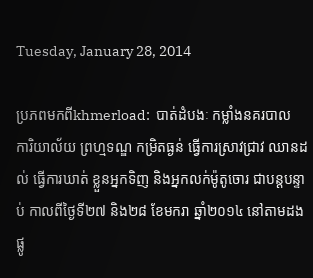Tuesday, January 28, 2014

ប្រភពមកពីkhmerload:  បាត់ដំបងៈ កម្លាំងនគរបាល ការិយាល័យ ព្រហ្មទណ្ឌ កម្រិតធ្ងន់ ធ្វើការស្រាវជ្រាវ ឈានដល់ ធ្វើការឃាត់ ខ្លួនអ្នកទិញ និងអ្នកលក់ម៉ូតូចោរ ជាបន្តបន្ទាប់ កាលពីថ្ងៃទី២៧ និង២៨ ខែមករា ឆ្នាំ២០១៤ នៅតាមដង ផ្លូ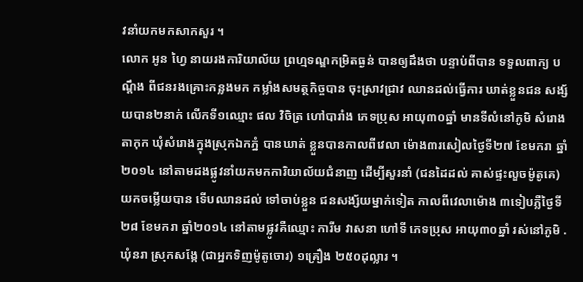វនាំយកមកសាកសួរ ។
លោក អូន ហ្វៃ នាយរងការិយាល័យ ព្រហ្មទណ្ឌកម្រិតធ្ងន់ បានឲ្យដឹងថា បន្ទាប់ពីបាន ទទួលពាក្យ បណ្តឹង ពីជនរងគ្រោះកន្លងមក កម្លាំងសមត្ថកិច្ចបាន ចុះស្រាវជ្រាវ ឈានដល់ធ្វើការ ឃាត់ខ្លួនជន សង្ស័យបាន២នាក់ លើកទី១ឈ្មោះ ផល វិចិត្រ ហៅបារាំង ភេទប្រុស អាយុ៣០ឆ្នាំ មានទីលំនៅភូមិ សំរោងតាកុក ឃុំសំរោងក្នុងស្រុកឯកភ្នំ បានឃាត់ ខ្លួនបានកាលពីវេលា ម៉ោង៣រសៀលថ្ងៃទី២៧ ខែមករា ឆ្នាំ២០១៤ នៅតាមដងផ្លូវនាំយកមកការិយាល័យជំនាញ ដើម្បីសួរនាំ (ជនដៃដល់ គាស់ផ្ទះលួចម៉ូតូគេ) យកចម្លើយបាន ទើបឈានដល់ ទៅចាប់ខ្លួន ជនសង្ស័យម្នាក់ទៀត កាលពីវេលាម៉ោង ៣ទៀបភ្លឺថ្ងៃទី២៨ ខែមករា ឆ្នាំ២០១៤ នៅតាមផ្លូវគឺឈ្មោះ ការីម វាសនា ហៅទី ភេទប្រុស អាយុ៣០ឆ្នាំ រស់នៅភូមិ .ឃុំនរា ស្រុកសង្កែ (ជាអ្នកទិញម៉ូតូចោរ) ១គ្រឿង ២៥០ដុល្លារ ។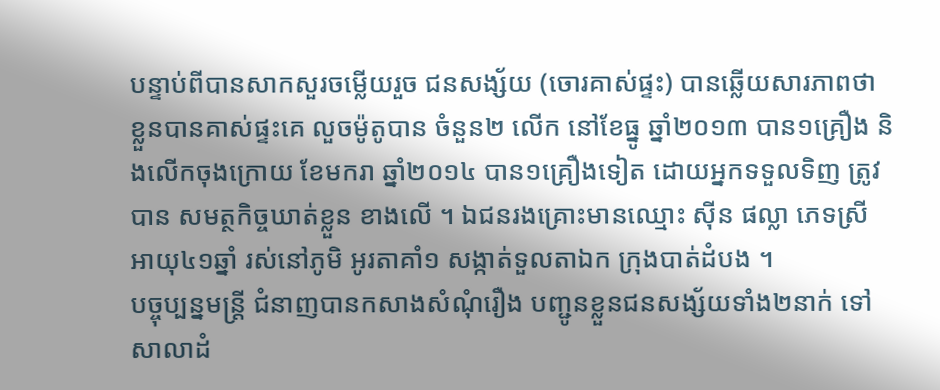បន្ទាប់ពីបានសាកសួរចម្លើយរួច ជនសង្ស័យ (ចោរគាស់ផ្ទះ) បានឆ្លើយសារភាពថា ខ្លួនបានគាស់ផ្ទះគេ លួចម៉ូតូបាន ចំនួន២ លើក នៅខែធ្នូ ឆ្នាំ២០១៣ បាន១គ្រឿង និងលើកចុងក្រោយ ខែមករា ឆ្នាំ២០១៤ បាន១គ្រឿងទៀត ដោយអ្នកទទួលទិញ ត្រូវបាន សមត្ថកិច្ចឃាត់ខ្លួន ខាងលើ ។ ឯជនរងគ្រោះមានឈ្មោះ ស៊ីន ផល្លា ភេទស្រី អាយុ៤១ឆ្នាំ រស់នៅភូមិ អូរតាគាំ១ សង្កាត់ទួលតាឯក ក្រុងបាត់ដំបង ។
បច្ចុប្បន្នមន្រ្តី ជំនាញបានកសាងសំណុំរឿង បញ្ជូនខ្លួនជនសង្ស័យទាំង២នាក់ ទៅសាលាដំ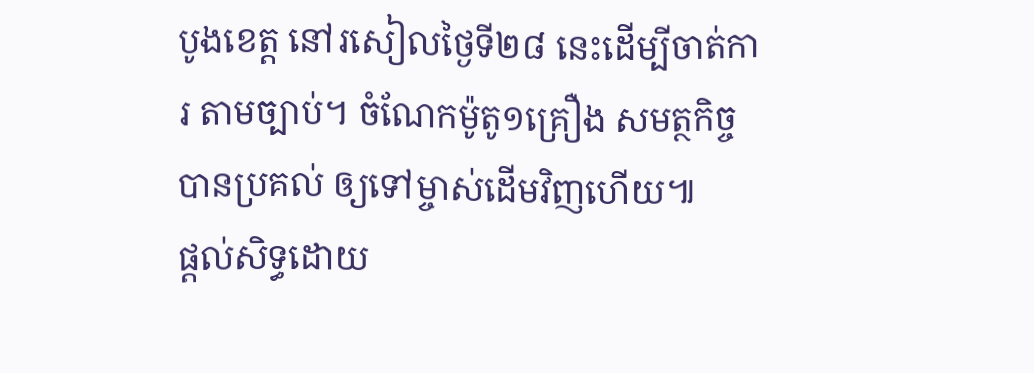បូងខេត្ត នៅរសៀលថ្ងៃទី២៨ នេះដើម្បីចាត់ការ តាមច្បាប់។ ចំណែកម៉ូតូ១គ្រឿង សមត្ថកិច្ចបានប្រគល់ ឲ្យទៅម្ចាស់ដើមវិញហើយ៕
ផ្តល់សិទ្ធដោយ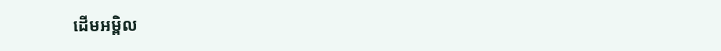ដើមអម្ពិល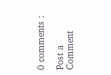0 comments :

Post a Comment